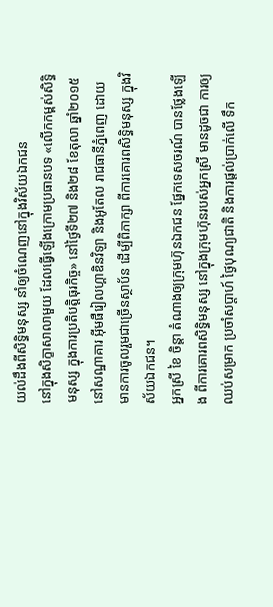យល់ដឹងពីសិទ្ធិមនុស្ស នាំឲ្យចំណេញនៅក្នុងវិស័យឯកជន
នៅក្នុងសិក្ខាសាលាមួយ ដែលធ្វើឡើងក្រោមប្រធានបទ «លើកកម្ពស់សិទ្ធិមនុស្ស ក្នុងការប្រតិបត្តិធុរកិច្ច» នៅថ្ងៃទី២៧ និង២៨ ខែតុលា ឆ្នាំ២០១៥ នៅសណ្ឋាគារ អ៊ីមផឺរៀលហ្គាឌិនវិឡា និងអូតែល រាជធានីភ្នំពេញ ដោយមានការចូលរួមជាច្រើនស្ថាប័ន ដើម្បីពិភាក្សា ពីការគោរពសិទ្ធិមនុស្ស ក្នុងវិស័យឯកជន។
អ្នកស្រី ខៃ ចិន្តា តំណាងឲ្យក្រុមហ៊ុនឯកជន ផ្នែកទេសចរណ៍ បានថ្លែងឡើង ពីការគោរពសិទ្ធិមនុស្ស នៅក្នុងក្រុមហ៊ុនរបស់អ្នកស្រី មានដូចជា ការឲ្យឈប់សម្រាក ប្រចាំសប្តាហ៍ ថ្ងៃបុណ្យជាតិ និងការផ្តល់ប្រាក់លើ ទឹក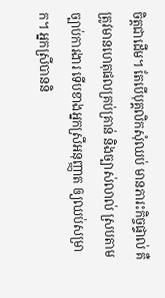ចិត្តជាដើម។ តែបើបុគ្គលិកសុំឈប់ មានភារះកិច្ចផ្ទាល់ គឺត្រូវមានហេតុផលគ្រប់គ្រាន់ និងច្បាស់លាល់ ស្របតាមច្បាប់ការងារ ទើបខាងអ្នកស្រីអនុញ្ញាត ឲ្យឈប់សម្រាក។ អ្នកស្រីបាននិ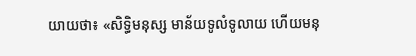យាយថា៖ «សិទ្ធិមនុស្ស មាន័យទូលំទូលាយ ហើយមនុ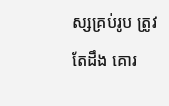ស្សគ្រប់រូប ត្រូវតែដឹង គោរ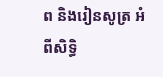ព និងរៀនសូត្រ អំពីសិទ្ធិ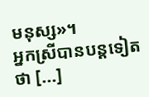មនុស្ស»។
អ្នកស្រីបានបន្តទៀតថា [...]